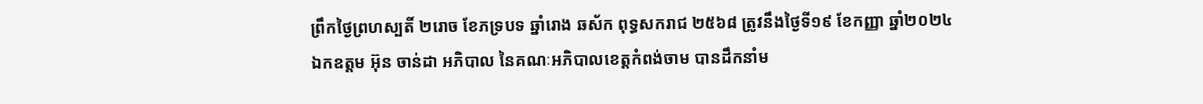ព្រឹកថ្ងៃព្រហស្បតិ៍ ២រោច ខែភទ្របទ ឆ្នាំរោង ឆស័ក ពុទ្ធសករាជ ២៥៦៨ ត្រូវនឹងថ្ងៃទី១៩ ខែកញ្ញា ឆ្នាំ២០២៤ ឯកឧត្តម អ៊ុន ចាន់ដា អភិបាល នៃគណៈអភិបាលខេត្តកំពង់ចាម បានដឹកនាំម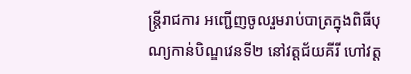ន្ត្រីរាជការ អញ្ជើញចូលរួមរាប់បាត្រក្នុងពិធីបុណ្យកាន់បិណ្ឌវេនទី២ នៅវត្តជ័យគីរី ហៅវត្ត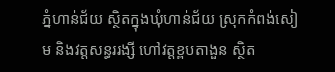ភ្នំហាន់ជ័យ ស្ថិតក្នុងឃុំហាន់ជ័យ ស្រុកកំពង់សៀម និងវត្តសន្ធររង្សី ហៅវត្តខ្ពបតាងួន ស្ថិត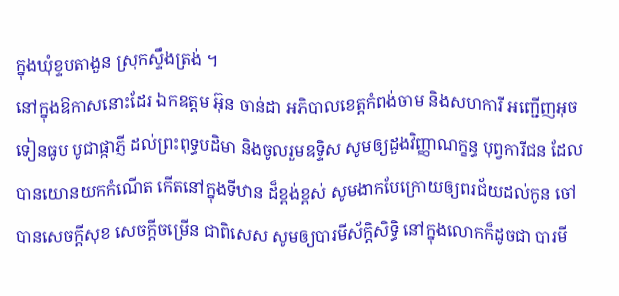ក្នុងឃុំខ្ទបតាងួន ស្រុកស្ទឹងត្រង់ ។
នៅក្នុងឱកាសនោះដែរ ឯកឧត្តម អ៊ុន ចាន់ដា អភិបាលខេត្តកំពង់ចាម និងសហការី អញ្ជើញអុចទៀនធូប បូជាផ្កាភ្ញី ដល់ព្រះពុទ្ធបដិមា និងចូលរួមឧទ្ទិស សូមឲ្យដួងវិញ្ញាណក្ខន្ធ បុព្វការីជន ដែលបានយោនយកកំណើត កើតនៅក្នុងទីឋាន ដ៏ខ្ពង់ខ្ពស់ សូមងាកបែក្រោយឲ្យពរជ័យដល់កូន ចៅ បានសេចក្តីសុខ សេចក្តីចម្រើន ជាពិសេស សូមឲ្យបារមីស័ក្ដិសិទ្ធិ នៅក្នុងលោកក៏ដូចជា បារមី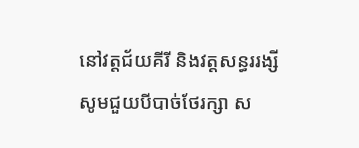នៅវត្តជ័យគីរី និងវត្តសន្ធររង្សី សូមជួយបីបាច់ថែរក្សា ស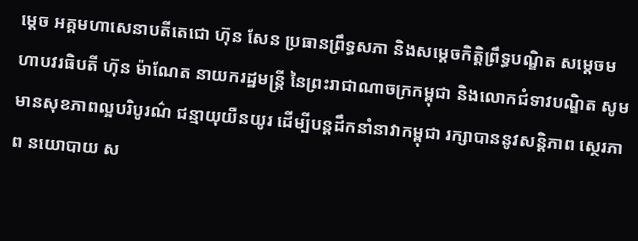ម្តេច អគ្គមហាសេនាបតីតេជោ ហ៊ុន សែន ប្រធានព្រឹទ្ធសភា និងសម្ដេចកិត្តិព្រឹទ្ធបណ្ឌិត សម្ដេចមហាបវរធិបតី ហ៊ុន ម៉ាណែត នាយករដ្ឋមន្ត្រី នៃព្រះរាជាណាចក្រកម្ពុជា និងលោកជំទាវបណ្ឌិត សូមមានសុខភាពល្អបរិបូរណ៌ ជន្មាយុយឺនយូរ ដើម្បីបន្តដឹកនាំនាវាកម្ពុជា រក្សាបាននូវសន្តិភាព ស្ថេរភាព នយោបាយ ស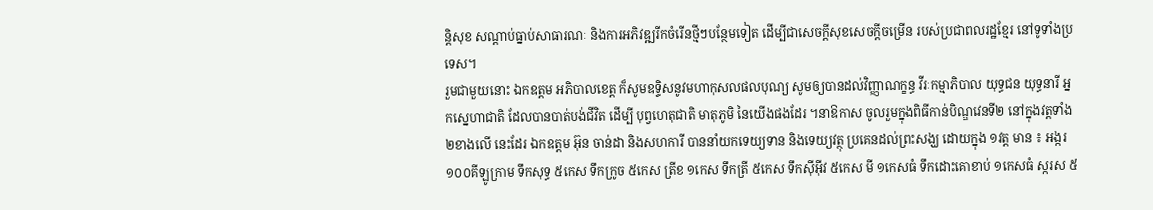ន្តិសុខ សណ្តាប់ធ្នាប់សាធារណៈ និងការអភិវឌ្ឍរីកចំរើនថ្មីៗបន្ថែមទៀត ដើម្បីជាសេចក្តីសុខសេចក្តីចម្រើន របស់ប្រជាពលរដ្ឋខ្មែរ នៅទូទាំងប្រទេស។
រួមជាមួយនោះ ឯកឧត្ដម អភិបាលខេត្ត ក៏សូមឧទ្ទិសនូវមហាកុសលផលបុណ្យ សូមឲ្យបានដល់វិញ្ញាណក្ខន្ធ វីរៈកម្មាភិបាល យុទ្ធជន យុទ្ធនារី អ្នកស្នេហាជាតិ ដែលបានបាត់បង់ជីវិត ដើម្បី បុព្វហេតុជាតិ មាតុភូមិ នៃយើងផងដែរ ។នាឱកាស ចូលរួមក្នុងពិធីកាន់បិណ្ឌវេនទី២ នៅក្នុងវត្តទាំង ២ខាងលើ នេះដែរ ឯកឧត្ដម អ៊ុន ចាន់ដា និងសហការី បាននាំយកទេយ្យទាន និងទេយ្យវត្ថុ ប្រគេនដល់ព្រះសង្ឃ ដោយក្នុង ១វត្ត មាន ៖ អង្ករ ១០០គីឡូក្រាម ទឹកសុទ្ធ ៥កេស ទឹកក្រូច ៥កេស ត្រីខ ១កេស ទឹកត្រី ៥កេស ទឹកស៊ីអ៊ីវ ៥កេស មី ១កេសធំ ទឹកដោះគោខាប់ ១កេសធំ ស្ករស ៥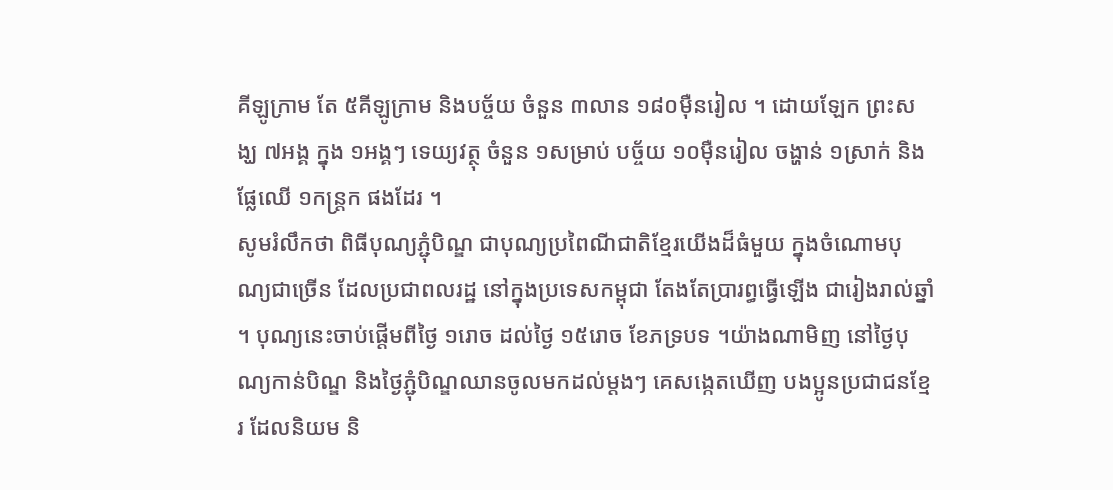គីឡូក្រាម តែ ៥គីឡូក្រាម និងបច្ច័យ ចំនួន ៣លាន ១៨០ម៉ឺនរៀល ។ ដោយឡែក ព្រះសង្ឃ ៧អង្គ ក្នុង ១អង្គៗ ទេយ្យវត្ថុ ចំនួន ១សម្រាប់ បច្ច័យ ១០ម៉ឺនរៀល ចង្ហាន់ ១ស្រាក់ និងផ្លែឈើ ១កន្ត្រក ផងដែរ ។
សូមរំលឹកថា ពិធីបុណ្យភ្ជុំបិណ្ឌ ជាបុណ្យប្រពៃណីជាតិខ្មែរយើងដ៏ធំមួយ ក្នុងចំណោមបុណ្យជាច្រើន ដែលប្រជាពលរដ្ឋ នៅក្នុងប្រទេសកម្ពុជា តែងតែប្រារព្ធធ្វើឡើង ជារៀងរាល់ឆ្នាំ ។ បុណ្យនេះចាប់ផ្តើមពីថ្ងៃ ១រោច ដល់ថ្ងៃ ១៥រោច ខែភទ្របទ ។យ៉ាងណាមិញ នៅថ្ងៃបុណ្យកាន់បិណ្ឌ និងថ្ងៃភ្ជុំបិណ្ឌឈានចូលមកដល់ម្ដងៗ គេសង្កេតឃើញ បងប្អូនប្រជាជនខ្មែរ ដែលនិយម និ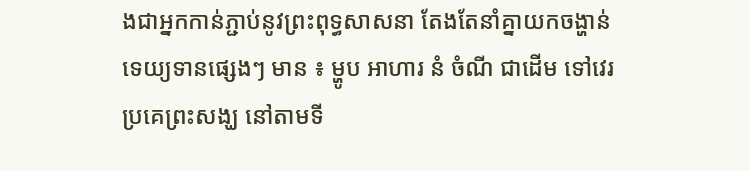ងជាអ្នកកាន់ភ្ជាប់នូវព្រះពុទ្ធសាសនា តែងតែនាំគ្នាយកចង្ហាន់ ទេយ្យទានផ្សេងៗ មាន ៖ ម្ហូប អាហារ នំ ចំណី ជាដើម ទៅវេរប្រគេព្រះសង្ឃ នៅតាមទី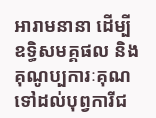អារាមនានា ដើម្បី ឧទ្ធិសមគ្គផល និងគុណូប្បការៈគុណ ទៅដល់បុព្វការីជ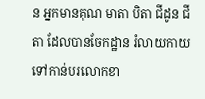ន អ្នកមានគុណ មាតា បិតា ជីដូន ជីតា ដែលបានចែកដ្ឋាន រំលាយកាយ ទៅកាន់បរលោកខា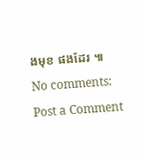ងមុខ ផងដែរ ៕
No comments:
Post a Comment